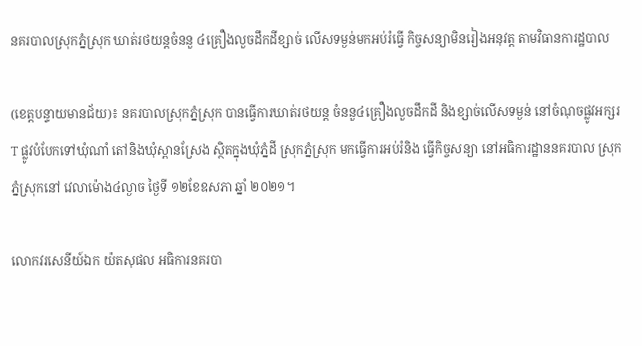នគរបាលស្រុកភ្នំស្រុក ឃាត់រថយន្តចំននួ ៤គ្រឿងលួចដឹកដីខ្សាច់ លើសទម្ងន់មកអប់រំធ្វើ កិច្ចសន្យាមិនរៀងអនុវត្ត តាមវិធានការដ្ឋបាល

(ខេត្តបន្ទាយមានជ័យ)៖ នគរបាលស្រុកភ្នំស្រុក បានធ្វើការឃាត់រថយន្ត ចំននួ៤គ្រឿងលួចដឹកដី និងខ្សាច់លើសទម្ងន់ នៅចំណុចផ្លូវអក្សរT ផ្លូវបំបែកទៅឃុំណាំ តៅនិងឃុំស្ពានស្រែង ស្ថិតក្នុងឃុំភ្នំដី ស្រុកភ្នំស្រុក មកធ្វើការអប់រំនិង ធ្វើកិច្ចសន្យា នៅអធិការដ្ឋាននគរបាល ស្រុកភ្នំស្រុកនៅ វេលាម៉ោង៤ល្ងាច ថ្ងៃទី ១២ខែឧសភា ឆ្នាំ ២០២១។

លោកវរសេនីយ៍ឯក យ៉តសុផល អធិការនគរបា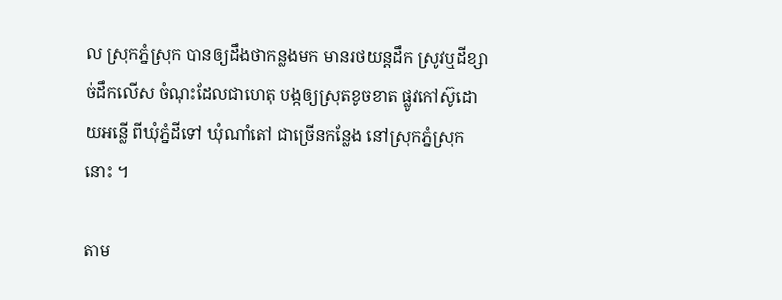ល ស្រុកភ្នំស្រុក បានឲ្យដឹងថាកន្លងមក មានរថយន្តដឹក ស្រូវឬដីខ្សាច់ដឹកលើស ចំណុះដែលជាហេតុ បង្កឲ្យស្រុតខូចខាត ផ្លូវកៅស៊ូដោយអន្លើ ពីឃុំភ្នំដីទៅ ឃុំណាំតៅ ជាច្រើនកន្លែង នៅស្រុកភ្នំស្រុកនោះ ។

តាម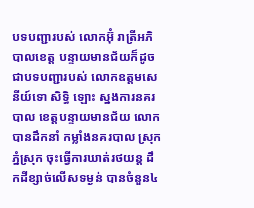បទបញ្ជារបស់ លោកអ៊ុំ រាត្រីអភិបាលខេត្ត បន្ទាយមានជ័យក៏ដូច ជាបទបញ្ជារបស់ លោកឧត្តមសេនីយ៍ទោ សិទ្ធិ ឡោះ ស្នងការនគរបាល ខេត្តបន្ទាយមានជ័យ លោកបានដឹកនាំ កម្លាំងនគរបាល ស្រុកភ្នំស្រុក ចុះធ្វើការឃាត់រថយន្ត ដឹកដីខ្សាច់លើសទម្ងន់ បានចំនួន៤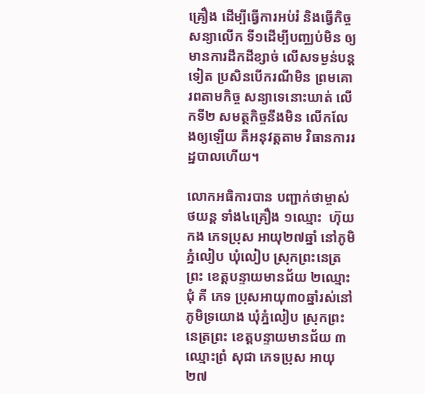គ្រឿង ដើម្បីធ្វើការអប់រំ និងធ្វើកិច្ចសន្យាលើក ទី១ដើម្បីបញ្ឈប់មិន ឲ្យមានការដឹកដីខ្សាច់ លើសទម្ងន់បន្តទៀត ប្រសិនបើករណីមិន ព្រមគោរពតាមកិច្ច សន្យាទេនោះឃាត់ លើកទី២ សមត្ថកិច្ចនឹងមិន លើកលែងឲ្យឡើយ គឺអនុវត្តតាម វិធានការរដ្ឋបាលហើយ។

លោកអធិការបាន បញ្ជាក់ថាម្ចាស់ថយន្ត ទាំង៤គ្រឿង ១ឈ្មោះ  ហ៊ុយ កង ភេទប្រុស អាយុ២៧ឆ្នាំ នៅភូមិភ្នំលៀប ឃុំលៀប ស្រុកព្រះនេត្រព្រះ ខេត្តបន្ទាយមានជ័យ ២ឈ្មោះជុំ គី ភេទ ប្រុសអាយុ៣០ឆ្នាំរស់នៅភូមិទ្រយោង ឃុំភ្នំលៀប ស្រុកព្រះនេត្រព្រះ ខេត្តបន្ទាយមានជ័យ ៣ឈ្មោះព្រំ សុជា ភេទប្រុស អាយុ២៧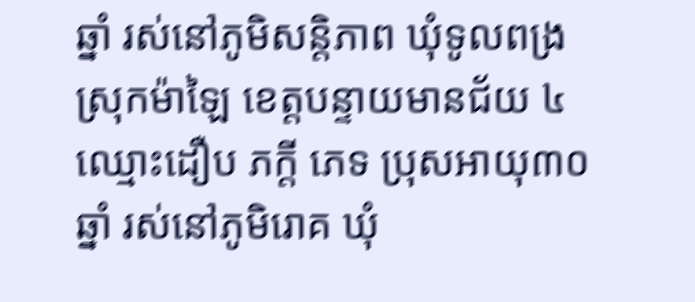ឆ្នាំ រស់នៅភូមិសន្តិភាព ឃុំទូលពង្រ ស្រុកម៉ាឡៃ ខេត្តបន្ទាយមានជ័យ ៤ឈ្មោះដឿប ភក្តី ភេទ ប្រុសអាយុ៣០ឆ្នាំ រស់នៅភូមិរោគ ឃុំ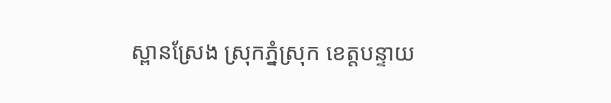ស្ពានស្រែង ស្រុកភ្នំស្រុក ខេត្តបន្ទាយ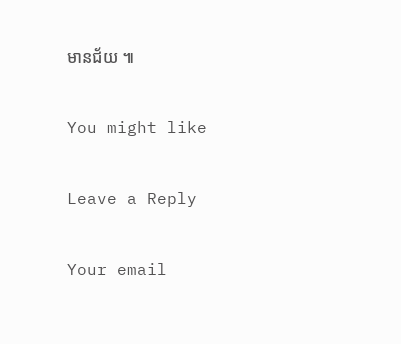មានជ័យ ៕

You might like

Leave a Reply

Your email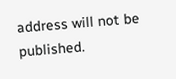address will not be published.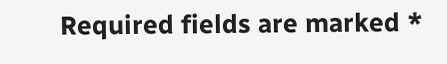Required fields are marked *